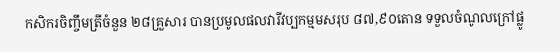កសិករចិញ្ចឹមត្រីចំនួន ២៨គ្រួសារ បានប្រមូលផលវារីវប្បកម្មមសរុប ៨៧,៩០តោន ទទួលចំណូលក្រៅផ្លូ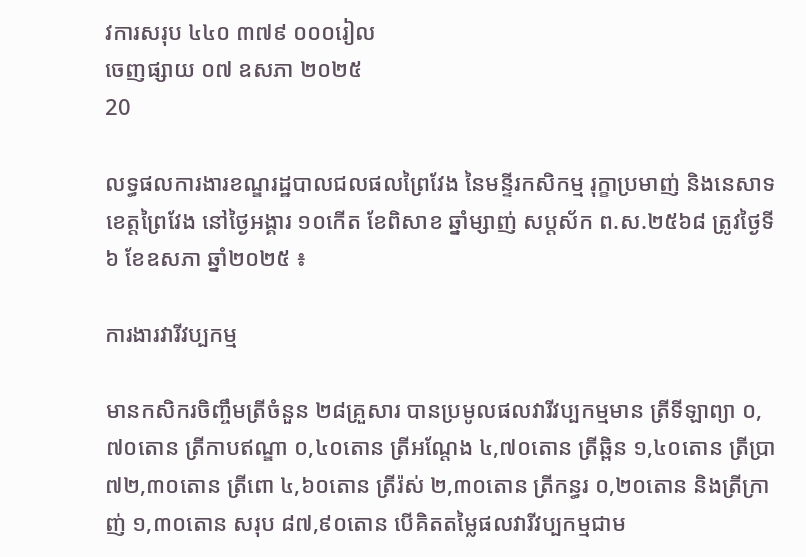វការសរុប ៤៤០ ៣៧៩ ០០០រៀល
ចេញផ្សាយ ០៧ ឧសភា ២០២៥
20

លទ្ធផលការងារខណ្ឌរដ្ឋបាលជលផលព្រៃវែង នៃមន្ទីរកសិកម្ម រុក្ខាប្រមាញ់ និងនេសាទ ខេត្តព្រៃវែង នៅថ្ងៃអង្គារ ១០កើត ខែពិសាខ ឆ្នាំម្សាញ់ សប្ដស័ក ព.ស.២៥៦៨ ត្រូវថៃ្ងទី៦ ខែឧសភា ឆ្នាំ២០២៥ ៖

ការងារវារីវប្បកម្ម

មានកសិករចិញ្ចឹមត្រីចំនួន ២៨គ្រួសារ បានប្រមូលផលវារីវប្បកម្មមាន ត្រីទីឡាព្យា ០,៧០តោន ត្រីកាបឥណ្ឌា ០,៤០តោន ត្រីអណ្ដែង ៤,៧០តោន ត្រីឆ្ពិន ១,៤០តោន ត្រីប្រា ៧២,៣០តោន ត្រីពោ ៤,៦០តោន ត្រីរ៉ស់ ២,៣០តោន ត្រីកន្ធរ ០,២០តោន និងត្រីក្រាញ់ ១,៣០តោន សរុប ៨៧,៩០តោន បើគិតតម្លៃផលវារីវប្បកម្មជាម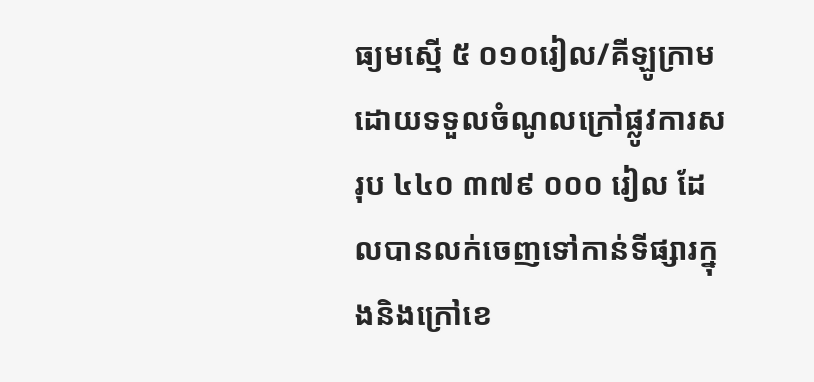ធ្យមស្មើ ៥ ០១០រៀល/គីឡូក្រាម ដោយទទួលចំណូលក្រៅផ្លូវការសរុប ៤៤០ ៣៧៩ ០០០ រៀល ដែលបានលក់ចេញទៅកាន់ទីផ្សារក្នុងនិងក្រៅខេ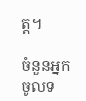ត្ត។

ចំនួនអ្នកចូលទ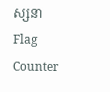ស្សនា
Flag Counter